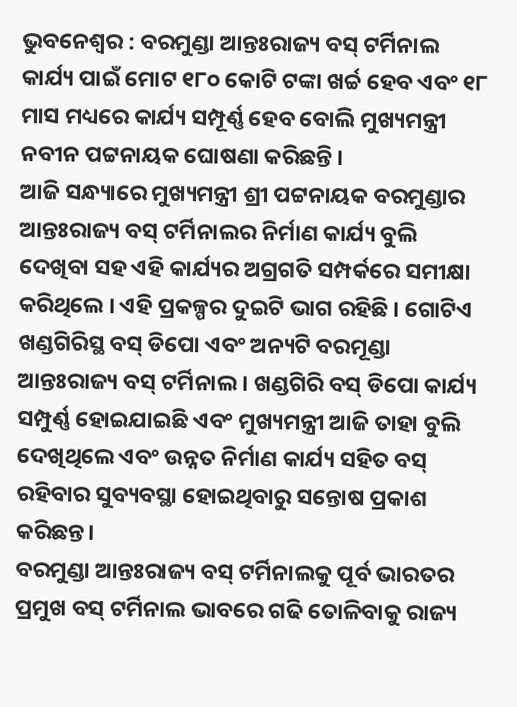ଭୁବନେଶ୍ୱର : ବରମୁଣ୍ଡା ଆନ୍ତଃରାଜ୍ୟ ବସ୍ ଟର୍ମିନାଲ କାର୍ଯ୍ୟ ପାଇଁ ମୋଟ ୧୮୦ କୋଟି ଟଙ୍କା ଖର୍ଚ୍ଚ ହେବ ଏବଂ ୧୮ ମାସ ମଧ୍ୟରେ କାର୍ଯ୍ୟ ସମ୍ପୂର୍ଣ୍ଣ ହେବ ବୋଲି ମୁଖ୍ୟମନ୍ତ୍ରୀ ନବୀନ ପଟ୍ଟନାୟକ ଘୋଷଣା କରିଛନ୍ତି ।
ଆଜି ସନ୍ଧ୍ୟାରେ ମୁଖ୍ୟମନ୍ତ୍ରୀ ଶ୍ରୀ ପଟ୍ଟନାୟକ ବରମୁଣ୍ଡାର ଆନ୍ତଃରାଜ୍ୟ ବସ୍ ଟର୍ମିନାଲର ନିର୍ମାଣ କାର୍ଯ୍ୟ ବୁଲି ଦେଖିବା ସହ ଏହି କାର୍ଯ୍ୟର ଅଗ୍ରଗତି ସମ୍ପର୍କରେ ସମୀକ୍ଷା କରିଥିଲେ । ଏହି ପ୍ରକଳ୍ପର ଦୁଇଟି ଭାଗ ରହିଛି । ଗୋଟିଏ ଖଣ୍ଡଗିରିସ୍ଥ ବସ୍ ଡିପୋ ଏବଂ ଅନ୍ୟଟି ବରମୂଣ୍ଡା ଆନ୍ତଃରାଜ୍ୟ ବସ୍ ଟର୍ମିନାଲ । ଖଣ୍ଡଗିରି ବସ୍ ଡିପୋ କାର୍ଯ୍ୟ ସମ୍ପୁର୍ଣ୍ଣ ହୋଇଯାଇଛି ଏବଂ ମୁଖ୍ୟମନ୍ତ୍ରୀ ଆଜି ତାହା ବୁଲି ଦେଖିଥିଲେ ଏବଂ ଉନ୍ନତ ନିର୍ମାଣ କାର୍ଯ୍ୟ ସହିତ ବସ୍ ରହିବାର ସୁବ୍ୟବସ୍ଥା ହୋଇଥିବାରୁ ସନ୍ତୋଷ ପ୍ରକାଶ କରିଛନ୍ତ।
ବରମୁଣ୍ଡା ଆନ୍ତଃରାଜ୍ୟ ବସ୍ ଟର୍ମିନାଲକୁ ପୂର୍ବ ଭାରତର ପ୍ରମୁଖ ବସ୍ ଟର୍ମିନାଲ ଭାବରେ ଗଢି ତୋଳିବାକୁ ରାଜ୍ୟ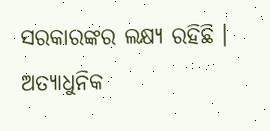ସରକାରଙ୍କର ଲକ୍ଷ୍ୟ ରହିଛି । ଅତ୍ୟାଧୁନିକ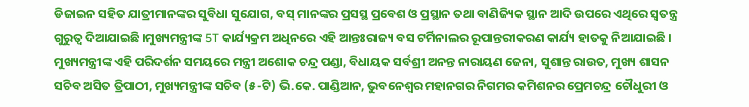ଡିଜାଇନ ସହିତ ଯାତ୍ରୀମାନଙ୍କର ସୁବିଧା ସୁଯୋଗ, ବସ୍ ମାନଙ୍କର ପ୍ରସସ୍ଥ ପ୍ରବେଶ ଓ ପ୍ରସ୍ଥାନ ତଥା ବାଣିଜ୍ୟିକ ସ୍ଥାନ ଆଦି ଉପରେ ଏଥିରେ ସ୍ବତନ୍ତ୍ର ଗୁରୁତ୍ବ ଦିଆଯାଇଛି ।ମୁଖ୍ୟମନ୍ତ୍ରୀଙ୍କ 5T କାର୍ଯ୍ୟକ୍ରମ ଅଧିନରେ ଏହି ଆନ୍ତଃରାଜ୍ୟ ବସ ଟର୍ମିନାଲର ରୂପାନ୍ତରୀକରଣ କାର୍ଯ୍ୟ ହାତକୁ ନିଆଯାଇଛି ।
ମୁଖ୍ୟମନ୍ତ୍ରୀଙ୍କ ଏହି ପରିଦର୍ଶନ ସମୟରେ ମନ୍ତ୍ରୀ ଅଶୋକ ଚନ୍ଦ୍ର ପଣ୍ଡା, ବିଧାୟକ ସର୍ବଶ୍ରୀ ଅନନ୍ତ ନାରାୟଣ ଜେନା, ସୁଶାନ୍ତ ରାଉତ, ମୁଖ୍ୟ ଶାସନ ସଚିବ ଅସିତ ତ୍ରିପାଠୀ, ମୁଖ୍ୟମନ୍ତ୍ରୀଙ୍କ ସଚିବ (୫-ଟି) ଭି.କେ. ପାଣ୍ଡିଆନ, ଭୁବନେଶ୍ବର ମହାନଗର ନିଗମର କମିଶନର ପ୍ରେମଚନ୍ଦ୍ର ଚୌଧୁରୀ ଓ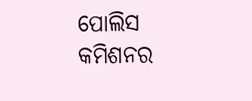ପୋଲିସ କମିଶନର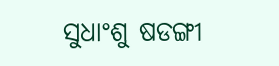ସୁଧାଂଶୁ ଷଡଙ୍ଗୀ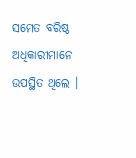ସମେତ ବରିଷ୍ଠ ଅଧିକାରୀମାନେ ଉପସ୍ଥିତ ଥିଲେ ।